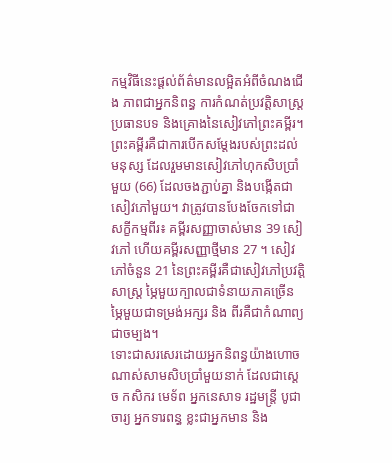កម្មវិធីនេះផ្តល់ព័ត៌មានលម្អិតអំពីចំណងជើង ភាពជាអ្នកនិពន្ធ ការកំណត់ប្រវត្តិសាស្ត្រ ប្រធានបទ និងគ្រោងនៃសៀវភៅព្រះគម្ពីរ។
ព្រះគម្ពីរគឺជាការបើកសម្តែងរបស់ព្រះដល់មនុស្ស ដែលរួមមានសៀវភៅហុកសិបប្រាំមួយ (66) ដែលចងភ្ជាប់គ្នា និងបង្កើតជាសៀវភៅមួយ។ វាត្រូវបានបែងចែកទៅជាសក្ខីកម្មពីរ៖ គម្ពីរសញ្ញាចាស់មាន 39 សៀវភៅ ហើយគម្ពីរសញ្ញាថ្មីមាន 27 ។ សៀវភៅចំនួន 21 នៃព្រះគម្ពីរគឺជាសៀវភៅប្រវត្តិសាស្ត្រ ម្ភៃមួយក្បាលជាទំនាយភាគច្រើន ម្ភៃមួយជាទម្រង់អក្សរ និង ពីរគឺជាកំណាព្យជាចម្បង។
ទោះជាសរសេរដោយអ្នកនិពន្ធយ៉ាងហោចណាស់សាមសិបប្រាំមួយនាក់ ដែលជាស្តេច កសិករ មេទ័ព អ្នកនេសាទ រដ្ឋមន្ត្រី បូជាចារ្យ អ្នកទារពន្ធ ខ្លះជាអ្នកមាន និង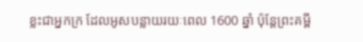ខ្លះជាអ្នកក្រ ដែលអូសបន្លាយរយៈពេល 1600 ឆ្នាំ ប៉ុន្តែព្រះគម្ពី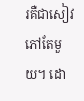រគឺជាសៀវភៅតែមួយ។ ដោ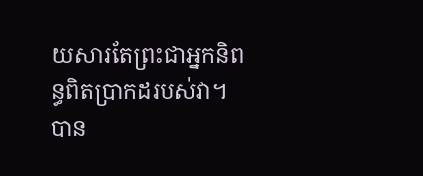យសារតែព្រះជាអ្នកនិពន្ធពិតប្រាកដរបស់វា។
បាន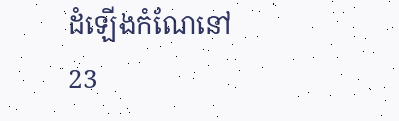ដំឡើងកំណែនៅ
23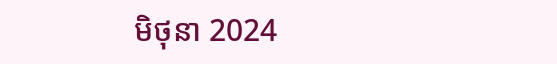មិថុនា 2024